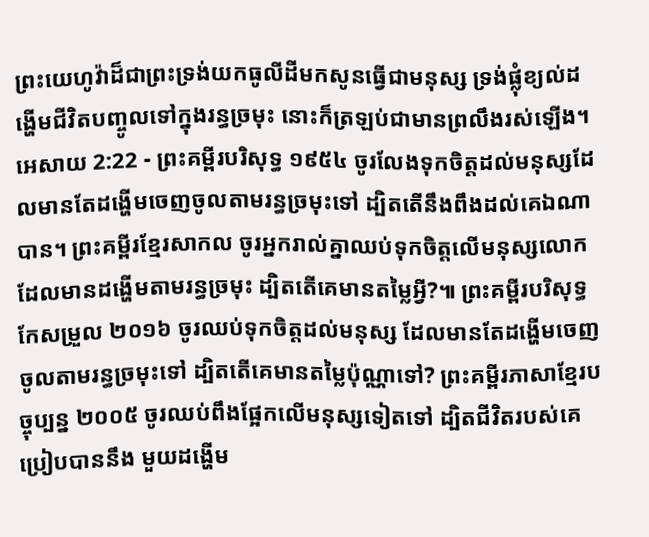ព្រះយេហូវ៉ាដ៏ជាព្រះទ្រង់យកធូលីដីមកសូនធ្វើជាមនុស្ស ទ្រង់ផ្លុំខ្យល់ដង្ហើមជីវិតបញ្ចូលទៅក្នុងរន្ធច្រមុះ នោះក៏ត្រឡប់ជាមានព្រលឹងរស់ឡើង។
អេសាយ 2:22 - ព្រះគម្ពីរបរិសុទ្ធ ១៩៥៤ ចូរលែងទុកចិត្តដល់មនុស្សដែលមានតែដង្ហើមចេញចូលតាមរន្ធច្រមុះទៅ ដ្បិតតើនឹងពឹងដល់គេឯណាបាន។ ព្រះគម្ពីរខ្មែរសាកល ចូរអ្នករាល់គ្នាឈប់ទុកចិត្តលើមនុស្សលោក ដែលមានដង្ហើមតាមរន្ធច្រមុះ ដ្បិតតើគេមានតម្លៃអ្វី?៕ ព្រះគម្ពីរបរិសុទ្ធកែសម្រួល ២០១៦ ចូរឈប់ទុកចិត្តដល់មនុស្ស ដែលមានតែដង្ហើមចេញចូលតាមរន្ធច្រមុះទៅ ដ្បិតតើគេមានតម្លៃប៉ុណ្ណាទៅ? ព្រះគម្ពីរភាសាខ្មែរបច្ចុប្បន្ន ២០០៥ ចូរឈប់ពឹងផ្អែកលើមនុស្សទៀតទៅ ដ្បិតជីវិតរបស់គេប្រៀបបាននឹង មួយដង្ហើម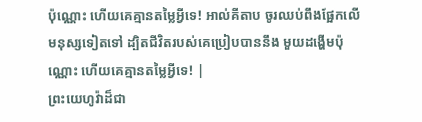ប៉ុណ្ណោះ ហើយគេគ្មានតម្លៃអ្វីទេ! អាល់គីតាប ចូរឈប់ពឹងផ្អែកលើមនុស្សទៀតទៅ ដ្បិតជីវិតរបស់គេប្រៀបបាននឹង មួយដង្ហើមប៉ុណ្ណោះ ហើយគេគ្មានតម្លៃអ្វីទេ! |
ព្រះយេហូវ៉ាដ៏ជា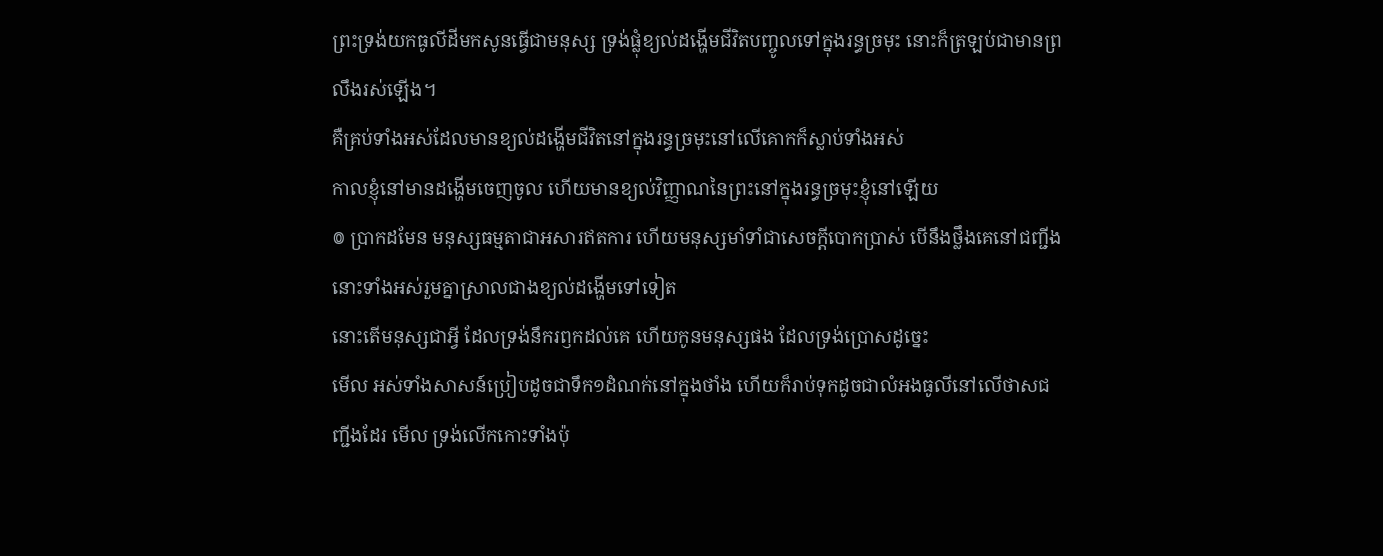ព្រះទ្រង់យកធូលីដីមកសូនធ្វើជាមនុស្ស ទ្រង់ផ្លុំខ្យល់ដង្ហើមជីវិតបញ្ចូលទៅក្នុងរន្ធច្រមុះ នោះក៏ត្រឡប់ជាមានព្រលឹងរស់ឡើង។
គឺគ្រប់ទាំងអស់ដែលមានខ្យល់ដង្ហើមជីវិតនៅក្នុងរន្ធច្រមុះនៅលើគោកក៏ស្លាប់ទាំងអស់
កាលខ្ញុំនៅមានដង្ហើមចេញចូល ហើយមានខ្យល់វិញ្ញាណនៃព្រះនៅក្នុងរន្ធច្រមុះខ្ញុំនៅឡើយ
៙ ប្រាកដមែន មនុស្សធម្មតាជាអសារឥតការ ហើយមនុស្សមាំទាំជាសេចក្ដីបោកប្រាស់ បើនឹងថ្លឹងគេនៅជញ្ជីង នោះទាំងអស់រួមគ្នាស្រាលជាងខ្យល់ដង្ហើមទៅទៀត
នោះតើមនុស្សជាអ្វី ដែលទ្រង់នឹករឭកដល់គេ ហើយកូនមនុស្សផង ដែលទ្រង់ប្រោសដូច្នេះ
មើល អស់ទាំងសាសន៍ប្រៀបដូចជាទឹក១ដំណក់នៅក្នុងថាំង ហើយក៏រាប់ទុកដូចជាលំអងធូលីនៅលើថាសជញ្ជីងដែរ មើល ទ្រង់លើកកោះទាំងប៉ុ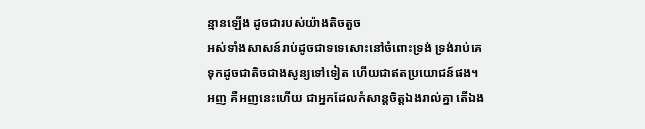ន្មានឡើង ដូចជារបស់យ៉ាងតិចតួច
អស់ទាំងសាសន៍រាប់ដូចជាទទេសោះនៅចំពោះទ្រង់ ទ្រង់រាប់គេទុកដូចជាតិចជាងសូន្យទៅទៀត ហើយជាឥតប្រយោជន៍ផង។
អញ គឺអញនេះហើយ ជាអ្នកដែលកំសាន្តចិត្តឯងរាល់គ្នា តើឯង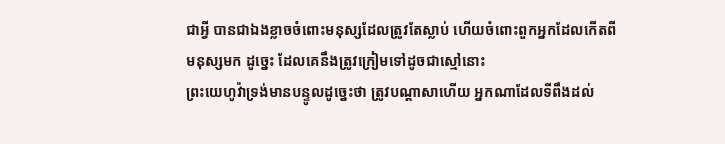ជាអ្វី បានជាឯងខ្លាចចំពោះមនុស្សដែលត្រូវតែស្លាប់ ហើយចំពោះពួកអ្នកដែលកើតពីមនុស្សមក ដូច្នេះ ដែលគេនឹងត្រូវក្រៀមទៅដូចជាស្មៅនោះ
ព្រះយេហូវ៉ាទ្រង់មានបន្ទូលដូច្នេះថា ត្រូវបណ្តាសាហើយ អ្នកណាដែលទីពឹងដល់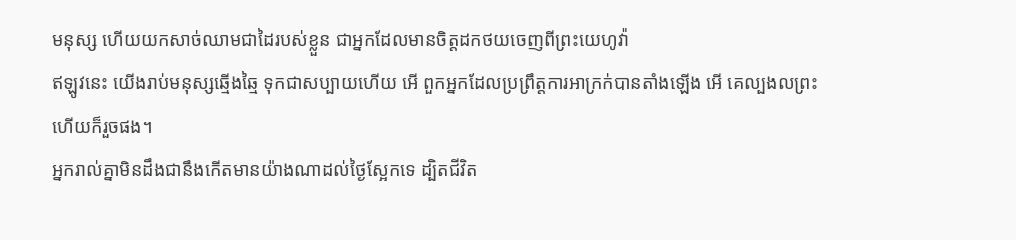មនុស្ស ហើយយកសាច់ឈាមជាដៃរបស់ខ្លួន ជាអ្នកដែលមានចិត្តដកថយចេញពីព្រះយេហូវ៉ា
ឥឡូវនេះ យើងរាប់មនុស្សឆ្មើងឆ្មៃ ទុកជាសប្បាយហើយ អើ ពួកអ្នកដែលប្រព្រឹត្តការអាក្រក់បានតាំងឡើង អើ គេល្បងលព្រះ ហើយក៏រួចផង។
អ្នករាល់គ្នាមិនដឹងជានឹងកើតមានយ៉ាងណាដល់ថ្ងៃស្អែកទេ ដ្បិតជីវិត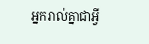អ្នករាល់គ្នាជាអ្វី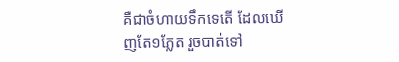គឺជាចំហាយទឹកទេតើ ដែលឃើញតែ១ភ្លែត រួចបាត់ទៅ